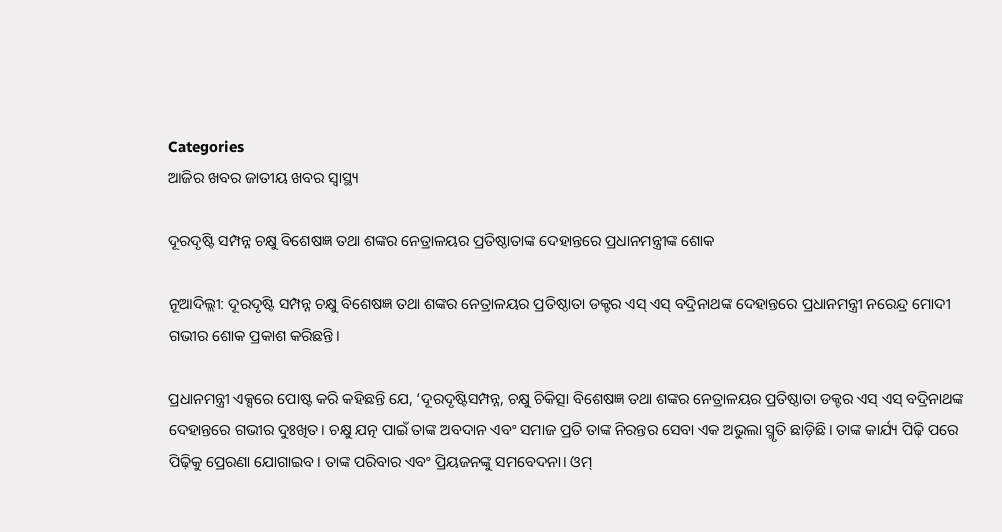Categories
ଆଜିର ଖବର ଜାତୀୟ ଖବର ସ୍ବାସ୍ଥ୍ୟ

ଦୂରଦୃଷ୍ଟି ସମ୍ପନ୍ନ ଚକ୍ଷୁ ବିଶେଷଜ୍ଞ ତଥା ଶଙ୍କର ନେତ୍ରାଳୟର ପ୍ରତିଷ୍ଠାତାଙ୍କ ଦେହାନ୍ତରେ ପ୍ରଧାନମନ୍ତ୍ରୀଙ୍କ ଶୋକ

ନୂଆଦିଲ୍ଲୀ: ଦୂରଦୃଷ୍ଟି ସମ୍ପନ୍ନ ଚକ୍ଷୁ ବିଶେଷଜ୍ଞ ତଥା ଶଙ୍କର ନେତ୍ରାଳୟର ପ୍ରତିଷ୍ଠାତା ଡକ୍ଟର ଏସ୍ ଏସ୍ ବଦ୍ରିନାଥଙ୍କ ଦେହାନ୍ତରେ ପ୍ରଧାନମନ୍ତ୍ରୀ ନରେନ୍ଦ୍ର ମୋଦୀ ଗଭୀର ଶୋକ ପ୍ରକାଶ କରିଛନ୍ତି।

ପ୍ରଧାନମନ୍ତ୍ରୀ ଏକ୍ସରେ ପୋଷ୍ଟ କରି କହିଛନ୍ତି ଯେ, ‘ଦୂରଦୃଷ୍ଟିସମ୍ପନ୍ନ, ଚକ୍ଷୁ ଚିକିତ୍ସା ବିଶେଷଜ୍ଞ ତଥା ଶଙ୍କର ନେତ୍ରାଳୟର ପ୍ରତିଷ୍ଠାତା ଡକ୍ଟର ଏସ୍ ଏସ୍ ବଦ୍ରିନାଥଙ୍କ ଦେହାନ୍ତରେ ଗଭୀର ଦୁଃଖିତ। ଚକ୍ଷୁ ଯତ୍ନ ପାଇଁ ତାଙ୍କ ଅବଦାନ ଏବଂ ସମାଜ ପ୍ରତି ତାଙ୍କ ନିରନ୍ତର ସେବା ଏକ ଅଭୁଲା ସ୍ମୃତି ଛାଡ଼ିଛି। ତାଙ୍କ କାର୍ଯ୍ୟ ପିଢ଼ି ପରେ ପିଢ଼ିକୁ ପ୍ରେରଣା ଯୋଗାଇବ। ତାଙ୍କ ପରିବାର ଏବଂ ପ୍ରିୟଜନଙ୍କୁ ସମବେଦନା। ଓମ୍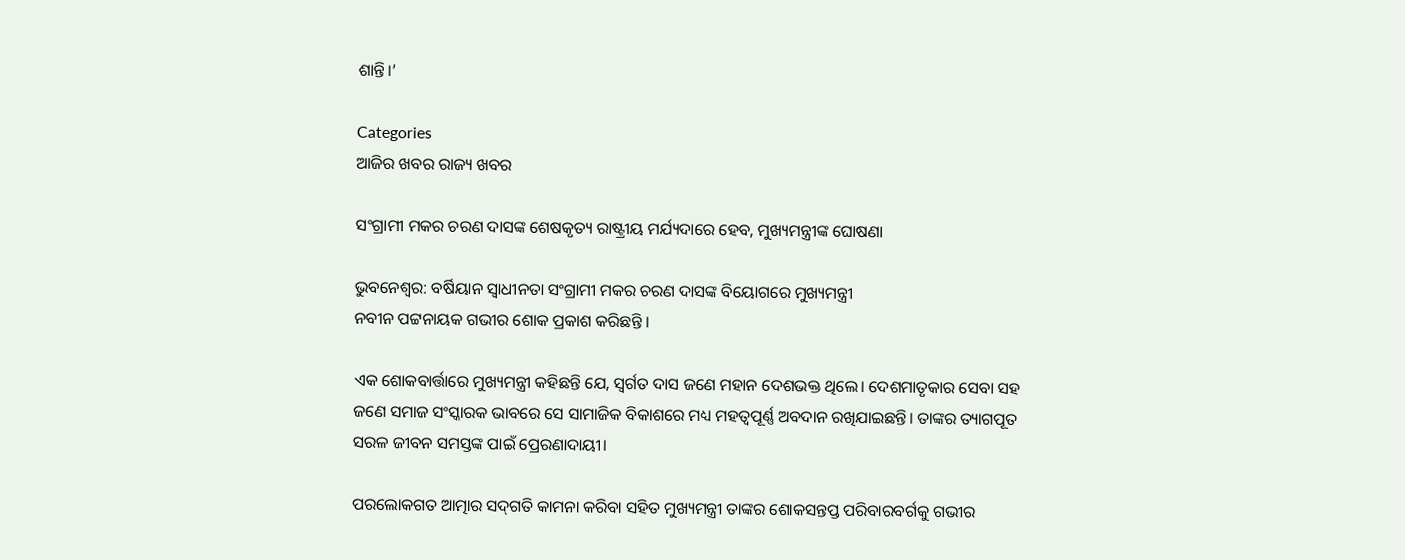ଶାନ୍ତି।’

Categories
ଆଜିର ଖବର ରାଜ୍ୟ ଖବର

ସଂଗ୍ରାମୀ ମକର ଚରଣ ଦାସଙ୍କ ଶେଷକୃତ୍ୟ ରାଷ୍ଟ୍ରୀୟ ମର୍ଯ୍ୟଦାରେ ହେବ, ମୁଖ୍ୟମନ୍ତ୍ରୀଙ୍କ ଘୋଷଣା

ଭୁବନେଶ୍ୱର: ବର୍ଷିୟାନ ସ୍ୱାଧୀନତା ସଂଗ୍ରାମୀ ମକର ଚରଣ ଦାସଙ୍କ ବିୟୋଗରେ ମୁଖ୍ୟମନ୍ତ୍ରୀ
ନବୀନ ପଟ୍ଟନାୟକ ଗଭୀର ଶୋକ ପ୍ରକାଶ କରିଛନ୍ତି ।

ଏକ ଶୋକବାର୍ତ୍ତାରେ ମୁଖ୍ୟମନ୍ତ୍ରୀ କହିଛନ୍ତି ଯେ, ସ୍ୱର୍ଗତ ଦାସ ଜଣେ ମହାନ ଦେଶଭକ୍ତ ଥିଲେ। ଦେଶମାତୃକାର ସେବା ସହ ଜଣେ ସମାଜ ସଂସ୍କାରକ ଭାବରେ ସେ ସାମାଜିକ ବିକାଶରେ ମଧ୍ୟ ମହତ୍ୱପୂର୍ଣ୍ଣ ଅବଦାନ ରଖିଯାଇଛନ୍ତି। ତାଙ୍କର ତ୍ୟାଗପୂତ ସରଳ ଜୀବନ ସମସ୍ତଙ୍କ ପାଇଁ ପ୍ରେରଣାଦାୟୀ।

ପରଲୋକଗତ ଆତ୍ମାର ସଦ୍‌ଗତି କାମନା କରିବା ସହିତ ମୁଖ୍ୟମନ୍ତ୍ରୀ ତାଙ୍କର ଶୋକସନ୍ତପ୍ତ ପରିବାରବର୍ଗକୁ ଗଭୀର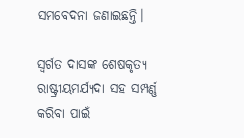ସମବେଦନା ଜଣାଇଛନ୍ତି।

ସ୍ୱର୍ଗତ ଦାସଙ୍କ ଶେଷକୃତ୍ୟ ରାଷ୍ଟ୍ରୀୟମର୍ଯ୍ୟଦା ସହ ସମ୍ପର୍ଣ୍ଣ କରିବା ପାଇଁ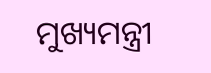ମୁଖ୍ୟମନ୍ତ୍ରୀ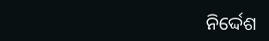ନିର୍ଦ୍ଦେଶ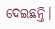ଦେଇଛନ୍ତି।